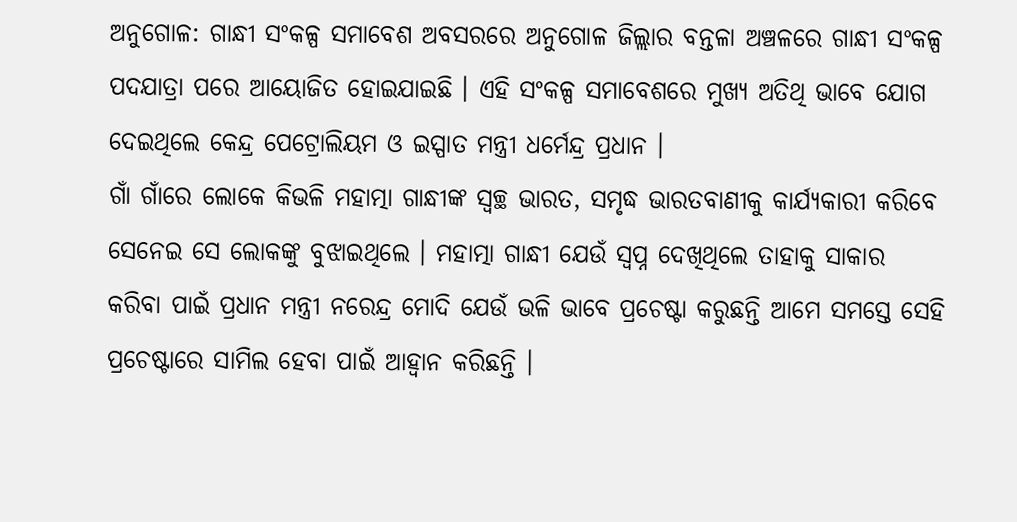ଅନୁଗୋଳ: ଗାନ୍ଧୀ ସଂକଳ୍ପ ସମାବେଶ ଅବସରରେ ଅନୁଗୋଳ ଜିଲ୍ଲାର ବନ୍ତଳା ଅଞ୍ଚଳରେ ଗାନ୍ଧୀ ସଂକଳ୍ପ ପଦଯାତ୍ରା ପରେ ଆୟୋଜିତ ହୋଇଯାଇଛି । ଏହି ସଂକଳ୍ପ ସମାବେଶରେ ମୁଖ୍ୟ ଅତିଥି ଭାବେ ଯୋଗ ଦେଇଥିଲେ କେନ୍ଦ୍ର ପେଟ୍ରୋଲିୟମ ଓ ଇସ୍ପାତ ମନ୍ତ୍ରୀ ଧର୍ମେନ୍ଦ୍ର ପ୍ରଧାନ ।
ଗାଁ ଗାଁରେ ଲୋକେ କିଭଳି ମହାତ୍ମା ଗାନ୍ଧୀଙ୍କ ସ୍ବଚ୍ଛ ଭାରତ, ସମୃଦ୍ଧ ଭାରତବାଣୀକୁ କାର୍ଯ୍ୟକାରୀ କରିବେ ସେନେଇ ସେ ଲୋକଙ୍କୁ ବୁଝାଇଥିଲେ । ମହାତ୍ମା ଗାନ୍ଧୀ ଯେଉଁ ସ୍ବପ୍ନ ଦେଖିଥିଲେ ତାହାକୁ ସାକାର କରିବା ପାଇଁ ପ୍ରଧାନ ମନ୍ତ୍ରୀ ନରେନ୍ଦ୍ର ମୋଦି ଯେଉଁ ଭଳି ଭାବେ ପ୍ରଚେଷ୍ଟା କରୁଛନ୍ତି ଆମେ ସମସ୍ତେ ସେହି ପ୍ରଚେଷ୍ଟାରେ ସାମିଲ ହେବା ପାଇଁ ଆହ୍ବାନ କରିଛନ୍ତି ।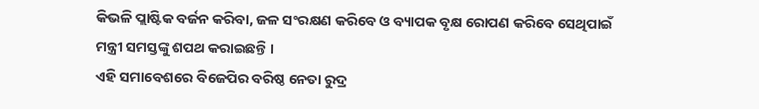କିଭଳି ପ୍ଲାଷ୍ଟିକ ବର୍ଜନ କରିବା, ଜଳ ସଂରକ୍ଷଣ କରିବେ ଓ ବ୍ୟାପକ ବୃକ୍ଷ ରୋପଣ କରିବେ ସେଥିପାଇଁ ମନ୍ତ୍ରୀ ସମସ୍ତଙ୍କୁ ଶପଥ କରାଇଛନ୍ତି ।
ଏହି ସମାବେଶରେ ବିଜେପିର ବରିଷ୍ଠ ନେତା ରୁଦ୍ର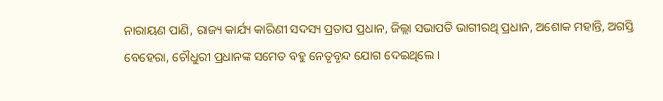ନାରାୟଣ ପାଣି, ରାଜ୍ୟ କାର୍ଯ୍ୟ କାରିଣୀ ସଦସ୍ୟ ପ୍ରତାପ ପ୍ରଧାନ, ଜିଲ୍ଲା ସଭାପତି ଭାଗୀରଥି ପ୍ରଧାନ, ଅଶୋକ ମହାନ୍ତି, ଅଗସ୍ତି ବେହେରା, ଚୌଧୁରୀ ପ୍ରଧାନଙ୍କ ସମେତ ବହୁ ନେତୃବୃନ୍ଦ ଯୋଗ ଦେଇଥିଲେ ।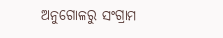ଅନୁଗୋଳରୁ ସଂଗ୍ରାମ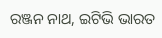ରଞ୍ଜନ ନାଥ, ଇଟିଭି ଭାରତ